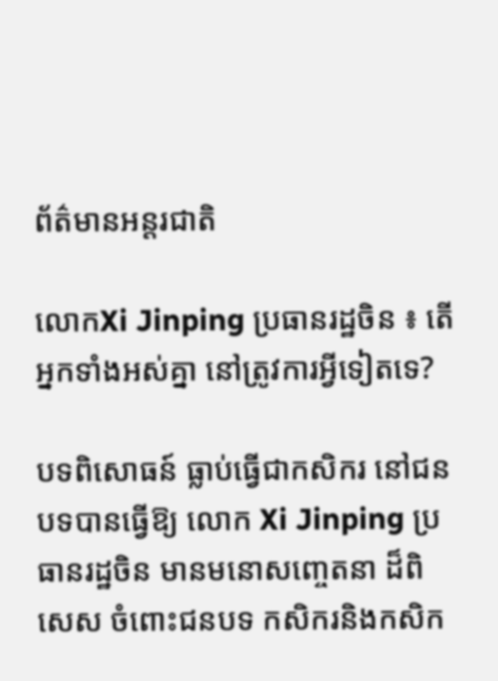ព័ត៌មានអន្តរជាតិ

លោកXi Jinping ប្រធានរដ្ឋចិន ៖ តើអ្នកទាំងអស់គ្នា នៅត្រូវការអ្វីទៀតទេ?

បទពិសោធន៍ ធ្លាប់ធ្វើជាកសិករ នៅជនបទបានធ្វើឱ្យ លោក Xi Jinping ប្រធានរដ្ឋចិន មានមនោសញ្ចេតនា ដ៏ពិសេស ចំពោះជនបទ កសិករនិងកសិក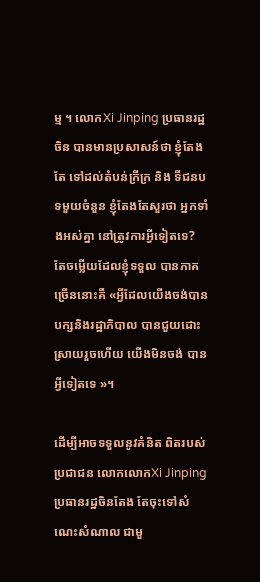ម្ម ។ លោកXi Jinping ប្រធានរដ្ឋចិន បានមានប្រសាសន៍ថា ខ្ញុំតែងតែ ទៅដល់តំបន់ក្រីក្រ និង ទីជនបទមួយចំនួន ខ្ញុំតែងតែសួរថា អ្នកទាំងអស់គ្នា នៅត្រូវការអ្វីទៀតទេ? តែចម្លើយដែលខ្ញុំទទួល បានភាគច្រើននោះគឺ «អ្វីដែលយើងចង់បាន បក្សនិងរដ្ឋាភិបាល បានជួយដោះស្រាយរួចហើយ យើងមិនចង់ បានអ្វីទៀតទេ »។

ដើម្បីអាចទទួលនូវគំនិត ពិតរបស់ប្រជាជន លោកលោកXi Jinping ប្រធានរដ្ឋចិនតែង តែចុះទៅសំណេះសំណាល ជាមួ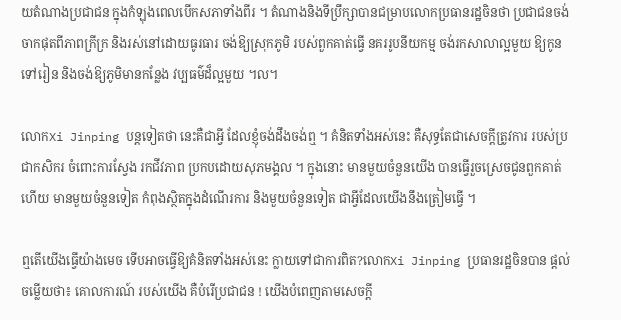យតំណាងប្រជាជន ក្នុងកំឡុងពេលបើកសភាទាំងពីរ ។ តំណាងនិងទីប្រឹក្សាបានជម្រាបលោកប្រធានរដ្ឋចិនថា ប្រជាជនចង់ចាកផុតពីភាពក្រីក្រ និងរស់នៅដោយធូរធារ ចង់ឱ្យស្រុកភូមិ របស់ពួកគាត់ធ្វើ នគររូបនីយកម្ម ចង់រកសាលាល្អមួយ ឱ្យកូនទៅរៀន និងចង់ឱ្យភូមិមានកន្លែង វប្បធម៌ដ៏ល្អមួយ ។ល។

លោកXi Jinping បន្ដទៀតថា នេះគឺជាអ្វី ដែលខ្ញុំចង់ដឹងចង់ឮ ។ គំនិតទាំងអស់នេះ គឺសុទ្ធតែជាសេចក្តីត្រូវការ របស់ប្រជាកសិករ ចំពោះការស្វែង រកជីវភាព ប្រកបដោយសុភមង្គល ។ ក្នុងនោះ មានមួយចំនួនយើង បានធ្វើរួចស្រេចជូនពួកគាត់ហើយ មានមួយចំនួនទៀត កំពុងសិ្ថតក្នុងដំណើរការ និងមួយចំនួនទៀត ជាអ្វីដែលយើងនឹងត្រៀមធ្វើ ។

ឮតើយើងធ្វើយ៉ាងមេច ទើបអាចធ្វើឱ្យគំនិតទាំងអស់នេះ ក្លាយទៅជាការពិត?លោកXi Jinping ប្រធានរដ្ឋចិនបាន ផ្ដល់ចម្លើយថា៖ គោលការណ៍ របស់យើង គឺបំរើប្រជាជន ! យើងបំពេញតាមសេចក្តី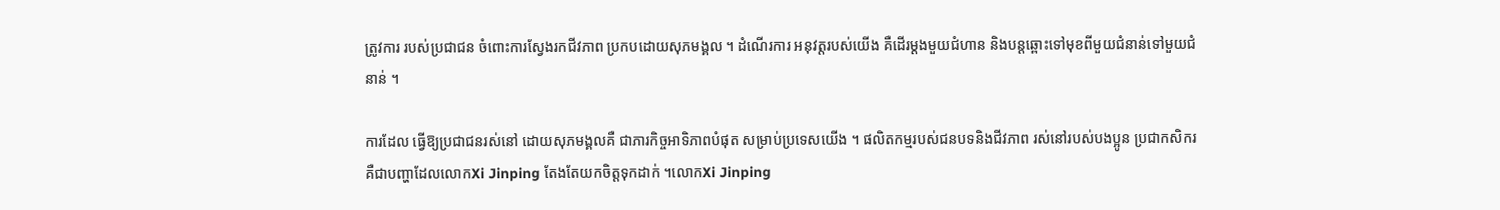ត្រូវការ របស់ប្រជាជន ចំពោះការស្វែងរកជីវភាព ប្រកបដោយសុភមង្គល ។ ដំណើរការ អនុវត្តរបស់យើង គឺដើរម្ដងមួយជំហាន និងបន្ដឆ្ពោះទៅមុខពីមួយជំនាន់ទៅមួយជំនាន់ ។

ការដែល ធ្វើឱ្យប្រជាជនរស់នៅ ដោយសុភមង្គលគឺ ជាភារកិច្ចអាទិភាពបំផុត សម្រាប់ប្រទេសយើង ។ ផលិតកម្មរបស់ជនបទនិងជីវភាព រស់នៅរបស់បងប្អូន ប្រជាកសិករ គឺជាបញ្ហាដែលលោកXi Jinping តែងតែយកចិត្តទុកដាក់ ។លោកXi Jinping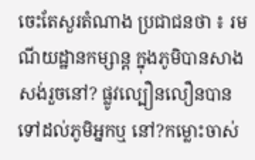ចេះតែសួរតំណាង ប្រជាជនថា ៖ រមណីយដ្ឋានកម្សាន្ត ក្នុងភូមិបានសាងសង់រួចនៅ? ផ្លូវល្បឿនលឿនបានទៅដល់ភូមិអ្នកឬ នៅ?កម្លោះចាស់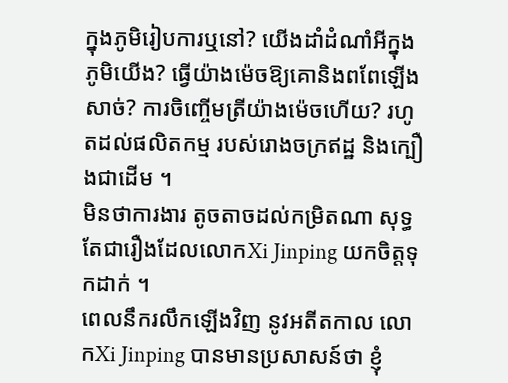ក្នុងភូមិរៀបការឬនៅ? យើងដាំដំណាំអីក្នុងភូមិយើង? ធ្វើយ៉ាងម៉េចឱ្យគោនិងពពែឡើងសាច់? ការចិញ្ចើមត្រីយ៉ាងម៉េចហើយ? រហូតដល់ផលិតកម្ម របស់រោងចក្រឥដ្ឋ និងក្បឿងជាដើម ។
មិនថាការងារ តូចតាចដល់កម្រិតណា សុទ្ធតែជារឿងដែលលោកXi Jinping យកចិត្តទុកដាក់ ។
ពេលនឹករលឹកឡើងវិញ នូវអតីតកាល លោកXi Jinping បានមានប្រសាសន៍ថា ខ្ញុំ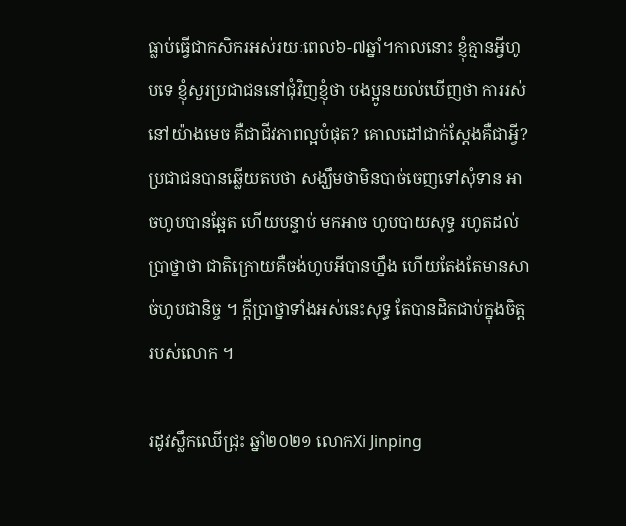ធ្លាប់ធ្វើជាកសិករអស់រយៈពេល៦-៧ឆ្នាំ។កាលនោះ ខ្ញុំគ្មានអ្វីហូបទេ ខ្ញុំសួរប្រជាជននៅជុំវិញខ្ញុំថា បងប្អូនយល់ឃើញថា ការរស់នៅយ៉ាងមេច គឺជាជីវភាពល្អបំផុត? គោលដៅជាក់ស្តែងគឺជាអ្វី?
ប្រជាជនបានឆ្លើយតបថា សង្ឃឹមថាមិនបាច់ចេញទៅសុំទាន អាចហូបបានឆ្អែត ហើយបន្ទាប់ មកអាច ហូបបាយសុទ្ធ រហូតដល់ប្រាថ្នាថា ជាតិក្រោយគឺចង់ហូបអីបានហ្នឹង ហើយតែងតែមានសាច់ហូបជានិច្ច ។ ក្តីប្រាថ្នាទាំងអស់នេះសុទ្ធ តែបានដិតជាប់ក្នុងចិត្តរបស់លោក ។

រដូវស្លឹកឈើជ្រុះ ឆ្នាំ២០២១ លោកXi Jinping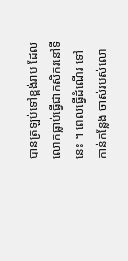បានត្រឡប់ទៅខ្ពង់រាប ដែលលោកធ្លាប់ធ្វើជាកសិករនៅទីនេះ ។ ពេលធ្វើដំណើរ ទៅកាន់កន្លែង ចាស់របស់លោ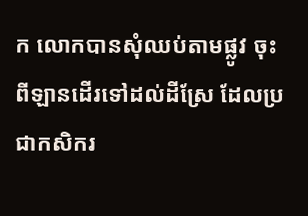ក លោកបានសុំឈប់តាមផ្លូវ ចុះពីឡានដើរទៅដល់ដីស្រែ ដែលប្រជាកសិករ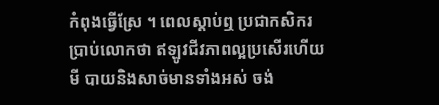កំពុងធ្វើស្រែ ។ ពេលស្ដាប់ឮ ប្រជាកសិករប្រាប់លោកថា ឥឡូវជីវភាពល្អប្រសើរហើយ មី បាយនិងសាច់មានទាំងអស់ ចង់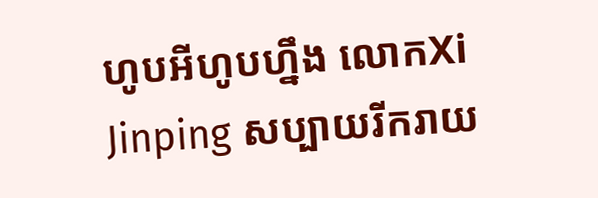ហូបអីហូបហ្នឹង លោកXi Jinping សប្បាយរីករាយ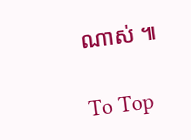ណាស់ ៕

To Top